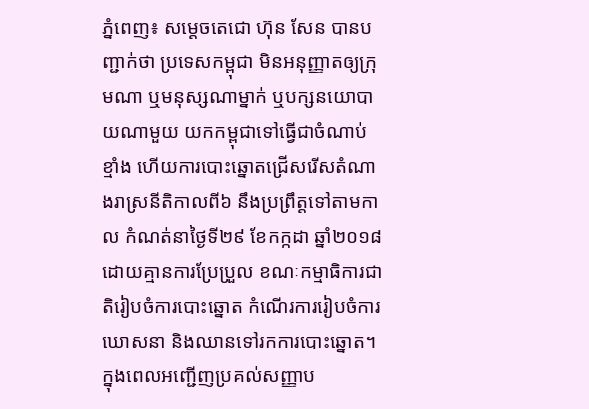ភ្នំពេញ៖ សម្តេចតេជោ ហ៊ុន សែន បានបញ្ជាក់ថា ប្រទេសកម្ពុជា មិនអនុញ្ញាតឲ្យក្រុមណា ឬមនុស្សណាម្នាក់ ឬបក្សនយោបាយណាមួយ យកកម្ពុជាទៅធ្វើជាចំណាប់ខ្មាំង ហើយការបោះឆ្នោតជ្រើសរើសតំណាងរាស្រនីតិកាលពី៦ នឹងប្រព្រឹត្តទៅតាមកាល កំណត់នាថ្ងៃទី២៩ ខែកក្កដា ឆ្នាំ២០១៨ ដោយគ្មានការប្រែប្រួល ខណៈកម្មាធិការជាតិរៀបចំការបោះឆ្នោត កំណើរការរៀបចំការឃោសនា និងឈានទៅរកការបោះឆ្នោត។
ក្នុងពេលអញ្ជើញប្រគល់សញ្ញាប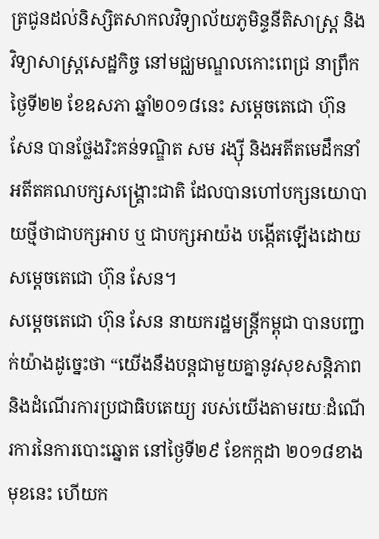ត្រជូនដល់និស្សិតសាកលវិទ្យាល័យភូមិន្ទនីតិសាស្ត្រ និងវិទ្យាសាស្ត្រសេដ្ឋកិច្ច នៅមជ្ឈមណ្ឌលកោះពេជ្រ នាព្រឹកថ្ងៃទី២២ ខែឧសភា ឆ្នាំ២០១៨នេះ សម្តេចតេជោ ហ៊ុន សែន បានថ្លែងរិះគន់ទណ្ឌិត សម រង្ស៊ី និងអតីតមេដឹកនាំ អតីតគណបក្សសង្គ្រោះជាតិ ដែលបានហៅបក្សនយោបាយថ្មីថាជាបក្សអាប ឬ ជាបក្សអាយ៉ង បង្កើតឡើងដោយសម្តេចតេជោ ហ៊ុន សែន។
សម្តេចតេជោ ហ៊ុន សែន នាយករដ្ឋមន្ត្រីកម្ពុជា បានបញ្ជាក់យ៉ាងដូច្នេះថា “យើងនឹងបន្តជាមួយគ្នានូវសុខសន្តិភាព និងដំណើរការប្រជាធិបតេយ្យ របស់យើងតាមរយៈដំណើរការនៃការបោះឆ្នោត នៅថ្ងៃទី២៩ ខែកក្កដា ២០១៨ខាងមុខនេះ ហើយក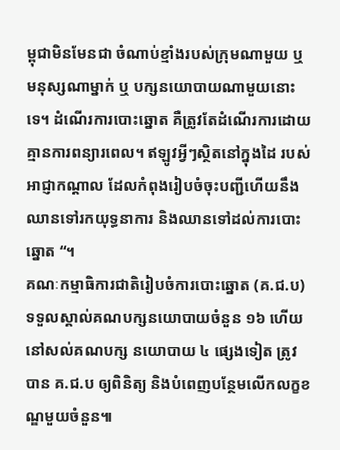ម្ពុជាមិនមែនជា ចំណាប់ខ្មាំងរបស់ក្រុមណាមួយ ឬមនុស្សណាម្នាក់ ឬ បក្សនយោបាយណាមួយនោះទេ។ ដំណើរការបោះឆ្នោត គឺត្រូវតែដំណើរការដោយគ្មានការពន្យារពេល។ ឥឡូវអ្វីៗស្ថិតនៅក្នុងដៃ របស់អាជ្ញាកណ្តាល ដែលកំពុងរៀបចំចុះបញ្ជីហើយនឹងឈានទៅរកយុទ្ធនាការ និងឈានទៅដល់ការបោះឆ្នោត “។
គណៈកម្មាធិការជាតិរៀបចំការបោះឆ្នោត (គ.ជ.ប) ទទួលស្គាល់គណបក្សនយោបាយចំនួន ១៦ ហើយនៅសល់គណបក្ស នយោបាយ ៤ ផ្សេងទៀត ត្រូវបាន គ.ជ.ប ឲ្យពិនិត្យ និងបំពេញបន្ថែមលើកលក្ខខណ្ឌមួយចំនួន៕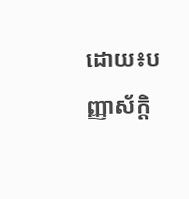ដោយ៖បញ្ញាស័ក្តិ